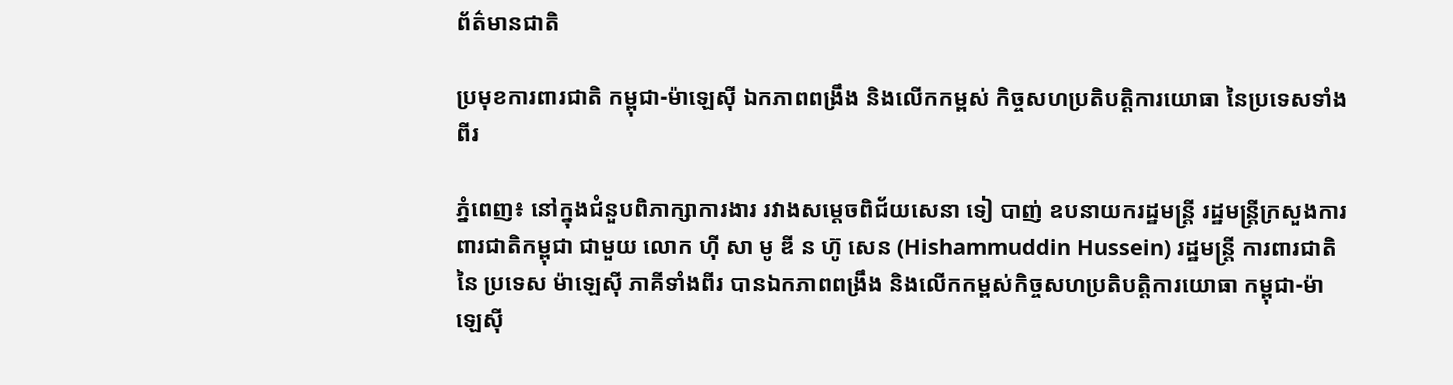ព័ត៌មានជាតិ

ប្រមុខការពារជាតិ កម្ពុជា-ម៉ាឡេស៊ី ឯកភាពពង្រឹង និងលើកកម្ពស់ កិច្ចសហប្រតិបត្តិការយោធា នៃប្រទេសទាំងពីរ

ភ្នំពេញ៖ នៅក្នុងជំនួបពិភាក្សាការងារ រវាងសម្ដេចពិជ័យសេនា ទៀ បាញ់ ឧបនាយករដ្ឋមន្រ្តី រដ្ឋមន្រ្តីក្រសួងការពារជាតិកម្ពុជា ជាមួយ លោក ហ៊ី សា មូ ឌី ន ហ៊ូ សេន (Hishammuddin Hussein) រដ្ឋមន្ត្រី ការពារជាតិ នៃ ប្រទេស ម៉ាឡេស៊ី ភាគីទាំងពីរ បានឯកភាពពង្រឹង និងលើកកម្ពស់កិច្ចសហប្រតិបត្តិការយោធា កម្ពុជា-ម៉ាឡេស៊ី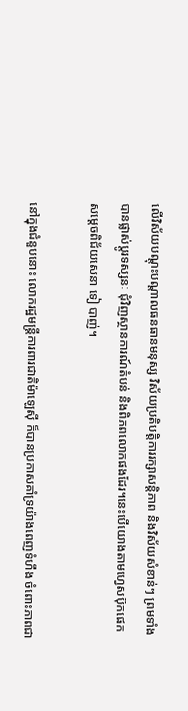លើវិស័យបណ្តុះបណ្តាលធនធានមនុស្ស វិស័យប្រតិបត្តិការរក្សាសន្តិភាព និងវិស័យសំខាន់ៗ ព្រមទាំងបានផ្លាស់ប្តូរទស្សនៈ ជុំវិញស្ថានការណ៍តំបន់ និងពិភពលោកផងដែរ។នេះបើយោងតាមហ្វេសប៊ុកផេកសម្ដេចពិជ័យសេនា ទៀ បាញ់។

នៅក្នុងជំនួបនោះ លោករដ្ឋមន្ត្រីការពារជាតិម៉ាឡេស៊ី ក៏បានប្រកាសគាំទ្រយ៉ាងពេញទំហឹង ចំពោះភាពជា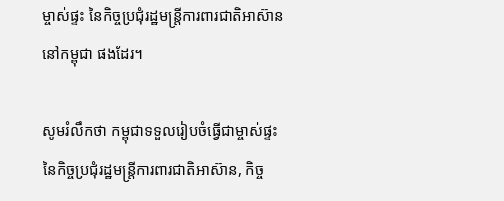ម្ចាស់ផ្ទះ នៃកិច្ចប្រជុំរដ្ឋមន្ត្រីការពារជាតិអាស៊ាននៅកម្ពុជា ផងដែរ។

សូមរំលឹកថា កម្ពុជាទទួលរៀបចំធ្វើជាម្ចាស់ផ្ទះ នៃកិច្ចប្រជុំរដ្ឋមន្ត្រីការពារជាតិអាស៊ាន, កិច្ច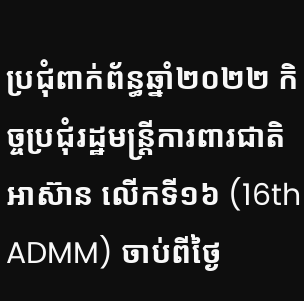ប្រជុំពាក់ព័ន្ធឆ្នាំ២០២២ កិច្ចប្រជុំរដ្ឋមន្ត្រីការពារជាតិអាស៊ាន លើកទី១៦ (16th ADMM) ចាប់ពីថ្ងៃ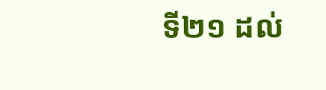ទី២១ ដល់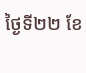ថ្ងៃទី២២ ខែ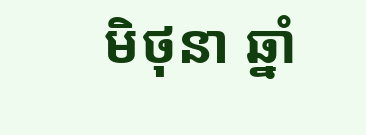មិថុនា ឆ្នាំ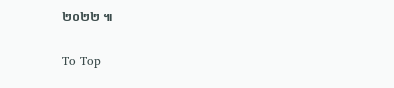២០២២ ៕

To Top